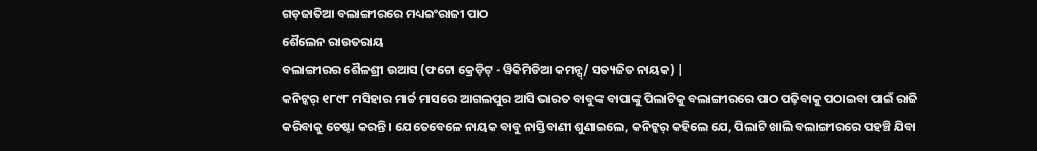ଗଡ଼ଜାତିଆ ବଲାଙ୍ଗୀରରେ ମଧ୍ୟଇଂରାଜୀ ପାଠ
ଶୈଲେନ ରାଉତରାୟ
ବଲାଙ୍ଗୀରର ଶୈଳଶ୍ରୀ ଉଆସ (ଫଟୋ କ୍ରେଡ଼ିଟ୍ - ୱିକିମିଡିଆ କମନ୍ସ୍/ ସତ୍ୟଜିତ ନାୟକ) |
କନିଟ୍କର୍ ୧୮୯୮ ମସିହାର ମାର୍ଚ୍ଚ ମାସରେ ଆଗଲପୁର ଆସି ଭାରତ ବାବୁଙ୍କ ବାପାଙ୍କୁ ପିଲାଟିକୁ ବଲାଙ୍ଗୀରରେ ପାଠ ପଢ଼ିବାକୁ ପଠାଇବା ପାଇଁ ରାଜି କରିବାକୁ ଚେଷ୍ଟା କରନ୍ତି । ଯେତେବେଳେ ନାୟକ ବାବୁ ନାସ୍ତିବାଣୀ ଶୁଣାଇଲେ, କନିଟ୍କର୍ କହିଲେ ଯେ, ପିଲାଟି ଖାଲି ବଲାଙ୍ଗୀରରେ ପହଞ୍ଚି ଯିବା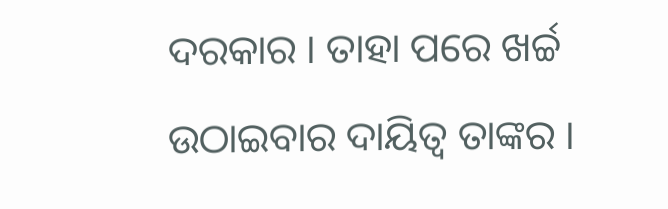ଦରକାର । ତାହା ପରେ ଖର୍ଚ୍ଚ ଉଠାଇବାର ଦାୟିତ୍ୱ ତାଙ୍କର ।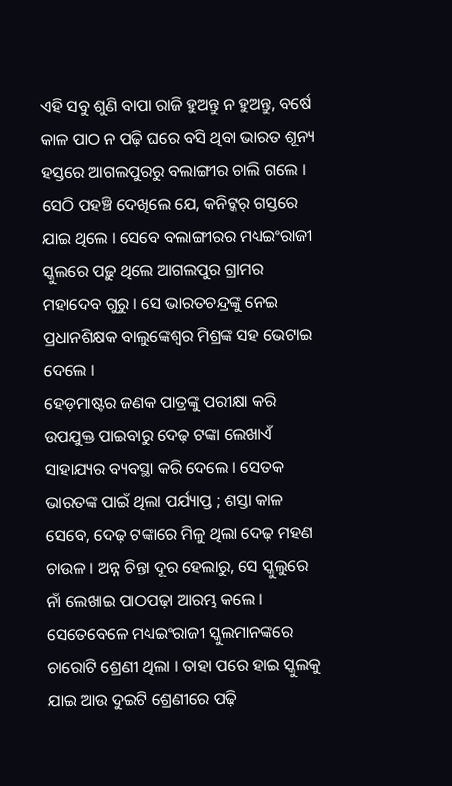ଏହି ସବୁ ଶୁଣି ବାପା ରାଜି ହୁଅନ୍ତୁ ନ ହୁଅନ୍ତୁ, ବର୍ଷେ କାଳ ପାଠ ନ ପଢ଼ି ଘରେ ବସି ଥିବା ଭାରତ ଶୂନ୍ୟ ହସ୍ତରେ ଆଗଲପୁରରୁ ବଲାଙ୍ଗୀର ଚାଲି ଗଲେ । ସେଠି ପହଞ୍ଚି ଦେଖିଲେ ଯେ, କନିଟ୍କର୍ ଗସ୍ତରେ ଯାଇ ଥିଲେ । ସେବେ ବଲାଙ୍ଗୀରର ମଧ୍ୟଇଂରାଜୀ ସ୍କୁଲରେ ପଢ଼ୁ ଥିଲେ ଆଗଲପୁର ଗ୍ରାମର ମହାଦେବ ଗୁରୁ । ସେ ଭାରତଚନ୍ଦ୍ରଙ୍କୁ ନେଇ ପ୍ରଧାନଶିକ୍ଷକ ବାଲୁଙ୍କେଶ୍ୱର ମିଶ୍ରଙ୍କ ସହ ଭେଟାଇ ଦେଲେ ।
ହେଡ଼ମାଷ୍ଟର ଜଣକ ପାତ୍ରଙ୍କୁ ପରୀକ୍ଷା କରି ଉପଯୁକ୍ତ ପାଇବାରୁ ଦେଢ଼ ଟଙ୍କା ଲେଖାଏଁ ସାହାଯ୍ୟର ବ୍ୟବସ୍ଥା କରି ଦେଲେ । ସେତକ ଭାରତଙ୍କ ପାଇଁ ଥିଲା ପର୍ଯ୍ୟାପ୍ତ ; ଶସ୍ତା କାଳ ସେବେ, ଦେଢ଼ ଟଙ୍କାରେ ମିଳୁ ଥିଲା ଦେଢ଼ ମହଣ ଚାଉଳ । ଅନ୍ନ ଚିନ୍ତା ଦୂର ହେଲାରୁ, ସେ ସ୍କୁଲୁରେ ନାଁ ଲେଖାଇ ପାଠପଢ଼ା ଆରମ୍ଭ କଲେ ।
ସେତେବେଳେ ମଧ୍ୟଇଂରାଜୀ ସ୍କୁଲମାନଙ୍କରେ ଚାରୋଟି ଶ୍ରେଣୀ ଥିଲା । ତାହା ପରେ ହାଇ ସ୍କୁଲକୁ ଯାଇ ଆଉ ଦୁଇଟି ଶ୍ରେଣୀରେ ପଢ଼ି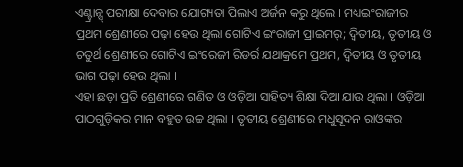ଏଣ୍ଟ୍ରାନ୍ସ୍ ପରୀକ୍ଷା ଦେବାର ଯୋଗ୍ୟତା ପିଲାଏ ଅର୍ଜନ କରୁ ଥିଲେ । ମଧ୍ୟଇଂରାଜୀର ପ୍ରଥମ ଶ୍ରେଣୀରେ ପଢ଼ା ହେଉ ଥିଲା ଗୋଟିଏ ଇଂରାଜୀ ପ୍ରାଇମର୍; ଦ୍ୱିତୀୟ, ତୃତୀୟ ଓ ଚତୁର୍ଥ ଶ୍ରେଣୀରେ ଗୋଟିଏ ଇଂରେଜୀ ରିଡର୍ର ଯଥାକ୍ରମେ ପ୍ରଥମ, ଦ୍ୱିତୀୟ ଓ ତୃତୀୟ ଭାଗ ପଢ଼ା ହେଉ ଥିଲା ।
ଏହା ଛଡ଼ା ପ୍ରତି ଶ୍ରେଣୀରେ ଗଣିତ ଓ ଓଡ଼ିଆ ସାହିତ୍ୟ ଶିକ୍ଷା ଦିଆ ଯାଉ ଥିଲା । ଓଡ଼ିଆ ପାଠଗୁଡ଼ିକର ମାନ ବହୁତ ଉଚ୍ଚ ଥିଲା । ତୃତୀୟ ଶ୍ରେଣୀରେ ମଧୁସୂଦନ ରାଓଙ୍କର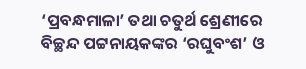‘ପ୍ରବନ୍ଧମାଳା’ ତଥା ଚତୁର୍ଥ ଶ୍ରେଣୀରେ ବିଚ୍ଛନ୍ଦ ପଟ୍ଟନାୟକଙ୍କର ‘ରଘୁବଂଶ’ ଓ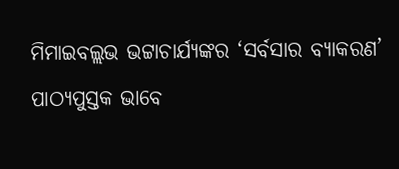ମିମାଇବଲ୍ଲଭ ଭଟ୍ଟାଚାର୍ଯ୍ୟଙ୍କର ‘ସର୍ବସାର ବ୍ୟାକରଣ’ ପାଠ୍ୟପୁସ୍ତକ ଭାବେ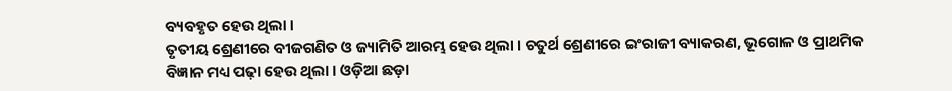ବ୍ୟବହୃତ ହେଉ ଥିଲା ।
ତୃତୀୟ ଶ୍ରେଣୀରେ ବୀଜଗଣିତ ଓ ଜ୍ୟାମିତି ଆରମ୍ଭ ହେଉ ଥିଲା । ଚତୁର୍ଥ ଶ୍ରେଣୀରେ ଇଂରାଜୀ ବ୍ୟାକରଣ, ଭୂଗୋଳ ଓ ପ୍ରାଥମିକ ବିଜ୍ଞାନ ମଧ୍ୟ ପଢ଼ା ହେଉ ଥିଲା । ଓଡ଼ିଆ ଛଡ଼ା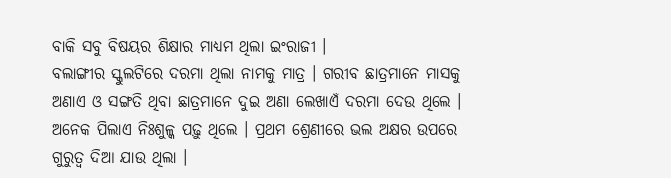ବାକି ସବୁ ବିଷୟର ଶିକ୍ଷାର ମାଧ୍ୟମ ଥିଲା ଇଂରାଜୀ ।
ବଲାଙ୍ଗୀର ସ୍କୁଲଟିରେ ଦରମା ଥିଲା ନାମକୁ ମାତ୍ର । ଗରୀବ ଛାତ୍ରମାନେ ମାସକୁ ଅଣାଏ ଓ ସଙ୍ଗତି ଥିବା ଛାତ୍ରମାନେ ଦୁଇ ଅଣା ଲେଖାଏଁ ଦରମା ଦେଉ ଥିଲେ । ଅନେକ ପିଲାଏ ନିଃଶୁଳ୍କ ପଢ଼ୁ ଥିଲେ । ପ୍ରଥମ ଶ୍ରେଣୀରେ ଭଲ ଅକ୍ଷର ଉପରେ ଗୁରୁତ୍ୱ ଦିଆ ଯାଉ ଥିଲା ।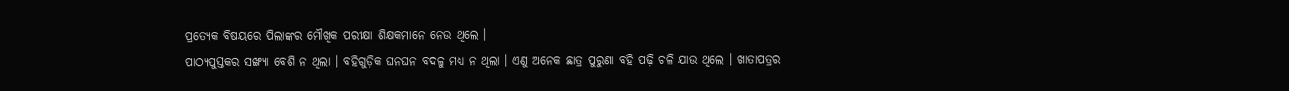ପ୍ରତ୍ୟେକ ବିଷୟରେ ପିଲାଙ୍କର ମୌଖିକ ପରୀକ୍ଷା ଶିକ୍ଷକମାନେ ନେଉ ଥିଲେ ।
ପାଠ୍ୟପୁସ୍ତକର ସଙ୍ଖ୍ୟା ବେଶି ନ ଥିଲା । ବହିଗୁଡ଼ିକ ଘନଘନ ବଦଳୁ ମଧ୍ୟ ନ ଥିଲା । ଏଣୁ ଅନେକ ଛାତ୍ର ପୁରୁଣା ବହି ପଢ଼ି ଚଳି ଯାଉ ଥିଲେ । ଖାତାପତ୍ରର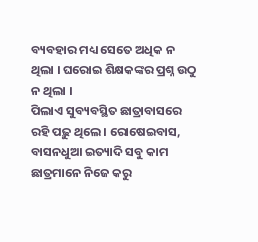ବ୍ୟବହାର ମଧ୍ୟ ସେତେ ଅଧିକ ନ ଥିଲା । ଘରୋଇ ଶିକ୍ଷକଙ୍କର ପ୍ରଶ୍ନ ଉଠୁ ନ ଥିଲା ।
ପିଲାଏ ସୁବ୍ୟବସ୍ଥିତ ଛାତ୍ରାବାସରେ ରହି ପଢ଼ୁ ଥିଲେ । ରୋଷେଇବାସ, ବାସନଧୁଆ ଇତ୍ୟାଦି ସବୁ କାମ ଛାତ୍ରମାନେ ନିଜେ କରୁ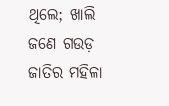ଥିଲେ; ଖାଲି ଜଣେ ଗଉଡ଼ ଜାତିର ମହିଳା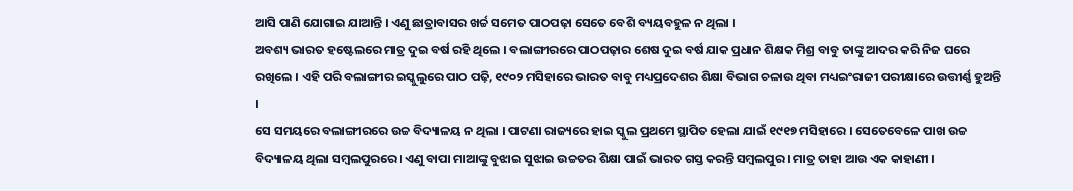ଆସି ପାଣି ଯୋଗାଇ ଯାଆନ୍ତି । ଏଣୁ ଛାତ୍ରାବାସର ଖର୍ଚ୍ଚ ସମେତ ପାଠପଢ଼ା ସେତେ ବେଶି ବ୍ୟୟବହୁଳ ନ ଥିଲା ।
ଅବଶ୍ୟ ଭାରତ ହଷ୍ଟେଲରେ ମାତ୍ର ଦୁଇ ବର୍ଷ ରହି ଥିଲେ । ବଲାଙ୍ଗୀରରେ ପାଠପଢ଼ାର ଶେଷ ଦୁଇ ବର୍ଷ ଯାକ ପ୍ରଧାନ ଶିକ୍ଷକ ମିଶ୍ର ବାବୁ ତାଙ୍କୁ ଆଦର କରି ନିଜ ଘରେ ରଖିଲେ । ଏହି ପରି ବଲାଙ୍ଗୀର ଇସ୍କୁଲୁରେ ପାଠ ପଢ଼ି, ୧୯୦୨ ମସିହାରେ ଭାରତ ବାବୁ ମଧ୍ୟପ୍ରଦେଶର ଶିକ୍ଷା ବିଭାଗ ଚଳାଉ ଥିବା ମଧ୍ୟଇଂରାଜୀ ପରୀକ୍ଷାରେ ଉତ୍ତୀର୍ଣ୍ଣ ହୁଅନ୍ତି ।
ସେ ସମୟରେ ବଲାଙ୍ଗୀରରେ ଉଚ୍ଚ ବିଦ୍ୟାଳୟ ନ ଥିଲା । ପାଟଣା ରାଜ୍ୟରେ ହାଇ ସ୍କୁଲ ପ୍ରଥମେ ସ୍ଥାପିତ ହେଲା ଯାଇଁ ୧୯୧୭ ମସିହାରେ । ସେତେବେଳେ ପାଖ ଉଚ୍ଚ ବିଦ୍ୟାଳୟ ଥିଲା ସମ୍ବଲପୁରରେ । ଏଣୁ ବାପା ମାଆଙ୍କୁ ବୁଝାଇ ସୁଝାଇ ଉଚ୍ଚତର ଶିକ୍ଷା ପାଇଁ ଭାରତ ଗସ୍ତ କରନ୍ତି ସମ୍ବଲପୁର । ମାତ୍ର ତାହା ଆଉ ଏକ କାହାଣୀ ।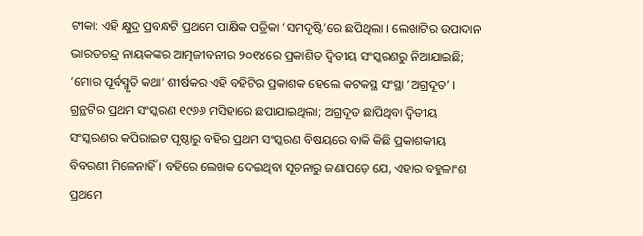ଟୀକା: ଏହି କ୍ଷୁଦ୍ର ପ୍ରବନ୍ଧଟି ପ୍ରଥମେ ପାକ୍ଷିକ ପତ୍ରିକା ‘ସମଦୃଷ୍ଟି’ରେ ଛପିଥିଲା । ଲେଖାଟିର ଉପାଦାନ ଭାରତଚନ୍ଦ୍ର ନାୟକଙ୍କର ଆତ୍ମଜୀବନୀର ୨୦୧୪ରେ ପ୍ରକାଶିତ ଦ୍ୱିତୀୟ ସଂସ୍କରଣରୁ ନିଆଯାଇଛି; ‘ମୋର ପୂର୍ବସ୍ମୃତି କଥା’ ଶୀର୍ଷକର ଏହି ବହିଟିର ପ୍ରକାଶକ ହେଲେ କଟକସ୍ଥ ସଂସ୍ଥା ‘ଅଗ୍ରଦୂତ’ । ଗ୍ରନ୍ଥଟିର ପ୍ରଥମ ସଂସ୍କରଣ ୧୯୬୬ ମସିହାରେ ଛପାଯାଇଥିଲା; ଅଗ୍ରଦୂତ ଛାପିଥିବା ଦ୍ୱିତୀୟ ସଂସ୍କରଣର କପିରାଇଟ ପୃଷ୍ଠାରୁ ବହିର ପ୍ରଥମ ସଂସ୍କରଣ ବିଷୟରେ ବାକି କିଛି ପ୍ରକାଶକୀୟ ବିବରଣୀ ମିଳେନାହିଁ । ବହିରେ ଲେଖକ ଦେଇଥିବା ସୂଚନାରୁ ଜଣାପଡ଼େ ଯେ, ଏହାର ବହୁଳାଂଶ ପ୍ରଥମେ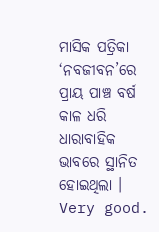ମାସିକ ପତ୍ରିକା ‘ନବଜୀବନ’ରେ ପ୍ରାୟ ପାଞ୍ଚ ବର୍ଷ କାଳ ଧରି ଧାରାବାହିକ ଭାବରେ ସ୍ଥାନିତ ହୋଇଥିଲା ।
Very good.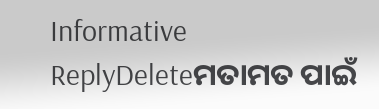Informative
ReplyDeleteମତାମତ ପାଇଁ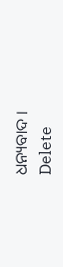ଧନ୍ୟବାଦ ।
Delete